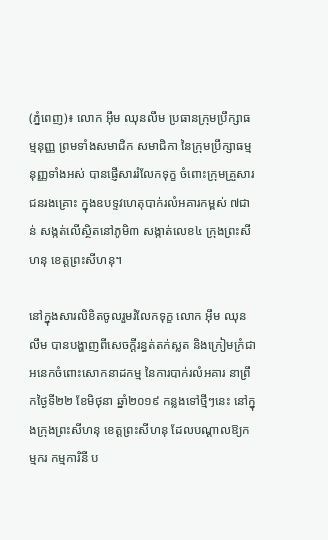(ភ្នំពេញ)៖ លោក អ៊ឹម ឈុនលឹម ប្រធានក្រុមប្រឹក្សាធម្មនុញ្ញ ព្រមទាំងសមាជិក សមាជិកា នៃក្រុមប្រឹក្សាធម្មនុញ្ញទាំងអស់ បានផ្ញើសាររំលែកទុក្ខ ចំពោះក្រុមគ្រួសារជនរងគ្រោះ ក្នុងឧបទ្ទវហេតុបាក់រលំអគារកម្ពស់ ៧ជាន់ សង្កត់លើស្ថិតនៅភូមិ៣ សង្កាត់លេខ៤ ក្រុងព្រះសីហនុ ខេត្តព្រះសីហនុ។

នៅក្នុងសារលិខិតចូលរួមរំលែកទុក្ខ លោក អ៊ឹម ឈុនលឹម បានបង្ហាញពីសេចក្តីរន្ធត់តក់ស្លត និងក្រៀមក្រំជាអនេកចំពោះសោកនាដកម្ម នៃការបាក់រលំអគារ នាព្រឹកថ្ងៃទី២២ ខែមិថុនា ឆ្នាំ២០១៩ កន្លងទៅថ្មីៗនេះ នៅក្នុងក្រុងព្រះសីហនុ ខេត្តព្រះសីហនុ ដែលបណ្តាលឱ្យកម្មករ កម្មការិនី ប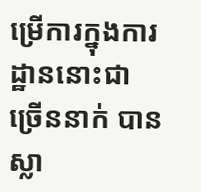ម្រើការក្នុងការដ្ឋាននោះជាច្រើននាក់ បានស្លា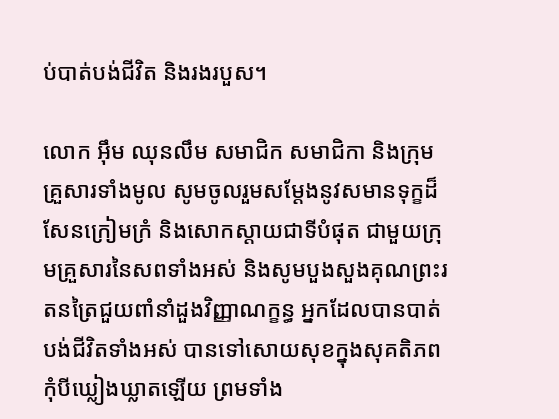ប់បាត់បង់ជីវិត និងរងរបួស។

លោក អ៊ឹម ឈុនលឹម សមាជិក សមាជិកា និងក្រុមគ្រួសារទាំងមូល សូមចូលរួមសម្តែងនូវសមានទុក្ខដ៏សែនក្រៀមក្រំ និងសោកស្តាយជាទីបំផុត ជាមួយក្រុមគ្រួសារនៃសពទាំងអស់ និងសូមបួងសួងគុណព្រះរតនត្រៃជួយពាំនាំដួងវិញ្ញាណក្ខន្ធ អ្នកដែលបានបាត់បង់ជីវិតទាំងអស់ បានទៅសោយសុខក្នុងសុគតិភពកុំបីឃ្លៀងឃ្លាតឡើយ ព្រមទាំង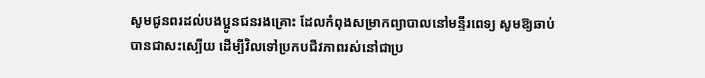សូមជូនពរដល់បងប្អូនជនរងគ្រោះ ដែលកំពុងសម្រាកព្យាបាលនៅមន្ទីរពេទ្យ សូមឱ្យឆាប់បានជាសះស្បើយ ដើម្បីវិលទៅប្រកបជីវភាពរស់នៅជាប្រ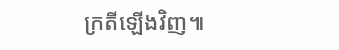ក្រតីឡើងវិញ៕